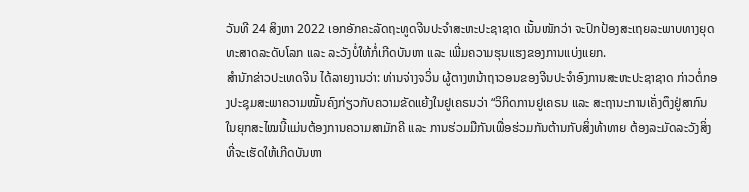ວັນທີ 24 ສິງຫາ 2022 ເອກອັກຄະລັດຖະທູດຈີນປະຈຳສະຫະປະຊາຊາດ ເນັ້ນໜັກວ່າ ຈະປົກປ້ອງສະເຖຍລະພາບທາງຍຸດທະສາດລະດັບໂລກ ແລະ ລະວັງບໍ່ໃຫ້ກໍ່ເກີດບັນຫາ ແລະ ເພີ່ມຄວາມຮຸນແຮງຂອງການແບ່ງແຍກ.
ສຳນັກຂ່າວປະເທດຈີນ ໄດ້ລາຍງານວ່າ: ທ່ານຈ່າງຈວິ່ນ ຜູ້ຕາງຫນ້າຖາວອນຂອງຈີນປະຈໍາອົງການສະຫະປະຊາຊາດ ກ່າວຕໍ່ກອງປະຊຸມສະພາຄວາມໝັ້ນຄົງກ່ຽວກັບຄວາມຂັດແຍ້ງໃນຢູເຄຣນວ່າ “ວິກິດການຢູເຄຣນ ແລະ ສະຖານະການເຄັ່ງຕຶງຢູ່ສາກົນ ໃນຍຸກສະໄໝນີ້ແມ່ນຕ້ອງການຄວາມສາມັກຄີ ແລະ ການຮ່ວມມືກັນເພື່ອຮ່ວມກັນຕ້ານກັບສິ່ງທ້າທາຍ ຕ້ອງລະມັດລະວັງສິ່ງທີ່ຈະເຮັດໃຫ້ເກີດບັນຫາ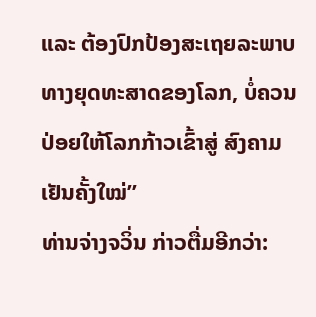ແລະ ຕ້ອງປົກປ້ອງສະເຖຍລະພາບທາງຍຸດທະສາດຂອງໂລກ, ບໍ່ຄວນປ່ອຍໃຫ້ໂລກກ້າວເຂົ້າສູ່ ສົງຄາມເຢັນຄັ້ງໃໝ່”
ທ່ານຈ່າງຈວິ່ນ ກ່າວຕື່ມອີກວ່າ: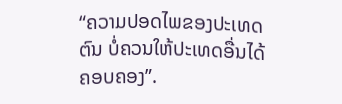“ຄວາມປອດໄພຂອງປະເທດຕົນ ບໍ່ຄວນໃຫ້ປະເທດອື່ນໄດ້ຄອບຄອງ”.